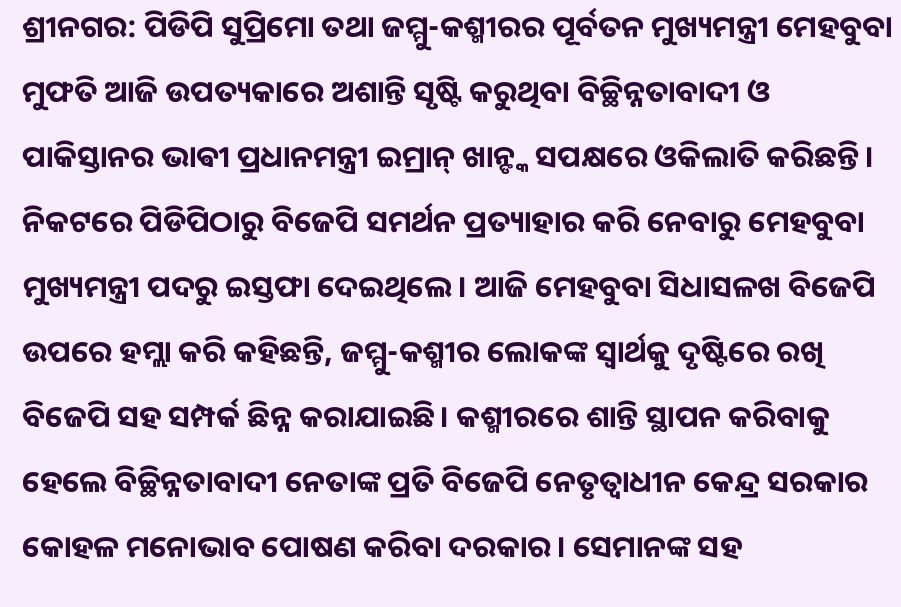ଶ୍ରୀନଗର: ପିଡିପି ସୁପ୍ରିମୋ ତଥା ଜମ୍ମୁ-କଶ୍ମୀରର ପୂର୍ବତନ ମୁଖ୍ୟମନ୍ତ୍ରୀ ମେହବୁବା ମୁଫତି ଆଜି ଉପତ୍ୟକାରେ ଅଶାନ୍ତି ସୃଷ୍ଟି କରୁଥିବା ବିଚ୍ଛିନ୍ନତାବାଦୀ ଓ ପାକିସ୍ତାନର ଭାଵୀ ପ୍ରଧାନମନ୍ତ୍ରୀ ଇମ୍ରାନ୍ ଖାନ୍ଙ୍କ ସପକ୍ଷରେ ଓକିଲାତି କରିଛନ୍ତି। ନିକଟରେ ପିଡିପିଠାରୁ ବିଜେପି ସମର୍ଥନ ପ୍ରତ୍ୟାହାର କରି ନେବାରୁ ମେହବୁବା ମୁଖ୍ୟମନ୍ତ୍ରୀ ପଦରୁ ଇସ୍ତଫା ଦେଇଥିଲେ। ଆଜି ମେହବୁବା ସିଧାସଳଖ ବିଜେପି ଉପରେ ହମ୍ଲା କରି କହିଛନ୍ତି, ଜମ୍ମୁ-କଶ୍ମୀର ଲୋକଙ୍କ ସ୍ୱାର୍ଥକୁ ଦୃଷ୍ଟିରେ ରଖି ବିଜେପି ସହ ସମ୍ପର୍କ ଛିନ୍ନ କରାଯାଇଛି। କଶ୍ମୀରରେ ଶାନ୍ତି ସ୍ଥାପନ କରିବାକୁ ହେଲେ ବିଚ୍ଛିନ୍ନତାବାଦୀ ନେତାଙ୍କ ପ୍ରତି ବିଜେପି ନେତୃତ୍ୱାଧୀନ କେନ୍ଦ୍ର ସରକାର କୋହଳ ମନୋଭାବ ପୋଷଣ କରିବା ଦରକାର। ସେମାନଙ୍କ ସହ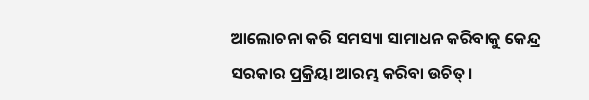ଆଲୋଚନା କରି ସମସ୍ୟା ସାମାଧନ କରିବାକୁ କେନ୍ଦ୍ର ସରକାର ପ୍ରକ୍ରିୟା ଆରମ୍ଭ କରିବା ଉଚିତ୍।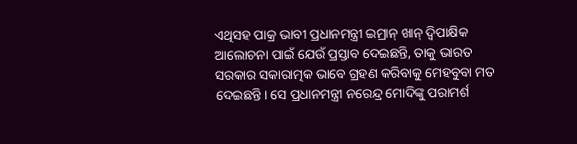ଏଥିସହ ପାକ୍ର ଭାବୀ ପ୍ରଧାନମନ୍ତ୍ରୀ ଇମ୍ରାନ୍ ଖାନ୍ ଦ୍ୱିପାକ୍ଷିକ ଆଲୋଚନା ପାଇଁ ଯେଉଁ ପ୍ରସ୍ତାବ ଦେଇଛନ୍ତି, ତାକୁ ଭାରତ ସରକାର ସକାରାତ୍ମକ ଭାବେ ଗ୍ରହଣ କରିବାକୁ ମେହବୁବା ମତ ଦେଇଛନ୍ତି। ସେ ପ୍ରଧାନମନ୍ତ୍ରୀ ନରେନ୍ଦ୍ର ମୋଦିଙ୍କୁ ପରାମର୍ଶ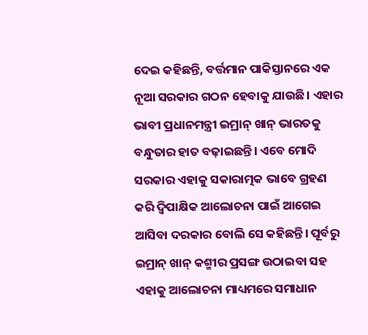ଦେଇ କହିଛନ୍ତି, ବର୍ତ୍ତମାନ ପାକିସ୍ତାନରେ ଏକ ନୂଆ ସରକାର ଗଠନ ହେବାକୁ ଯାଉଛି। ଏହାର ଭାବୀ ପ୍ରଧାନମନ୍ତ୍ରୀ ଇମ୍ରାନ୍ ଖାନ୍ ଭାରତକୁ ବନ୍ଧୁତାର ହାତ ବଢ଼ାଇଛନ୍ତି। ଏବେ ମୋଦି ସରକାର ଏହାକୁ ସକାରାତ୍ମକ ଭାବେ ଗ୍ରହଣ କରି ଦ୍ୱିପାକ୍ଷିକ ଆଲୋଚନା ପାଇଁ ଆଗେଇ ଆସିବା ଦରକାର ବୋଲି ସେ କହିଛନ୍ତି। ପୂର୍ବରୁ ଇମ୍ରାନ୍ ଖାନ୍ କଶ୍ମୀର ପ୍ରସଙ୍ଗ ଉଠାଇବା ସହ ଏହାକୁ ଆଲୋଚନା ମାଧ୍ୟମରେ ସମାଧାନ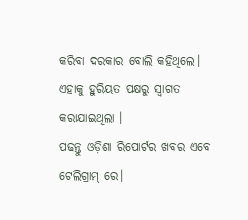କରିବା ଦରକାର ବୋଲି କହିଥିଲେ। ଏହାକୁ ହୁରିୟତ ପକ୍ଷରୁ ସ୍ୱାଗତ କରାଯାଇଥିଲା ।
ପଢନ୍ତୁ ଓଡ଼ିଶା ରିପୋର୍ଟର ଖବର ଏବେ ଟେଲିଗ୍ରାମ୍ ରେ।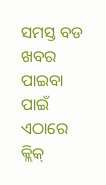ସମସ୍ତ ବଡ ଖବର ପାଇବା ପାଇଁ ଏଠାରେ କ୍ଲିକ୍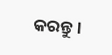କରନ୍ତୁ।